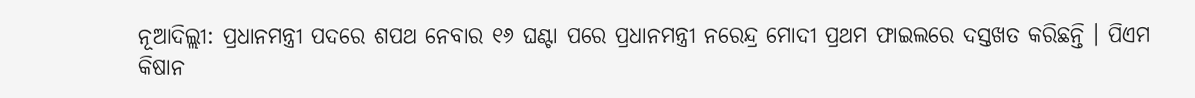ନୂଆଦିଲ୍ଲୀ: ପ୍ରଧାନମନ୍ତ୍ରୀ ପଦରେ ଶପଥ ନେବାର ୧୬ ଘଣ୍ଟା ପରେ ପ୍ରଧାନମନ୍ତ୍ରୀ ନରେନ୍ଦ୍ର ମୋଦୀ ପ୍ରଥମ ଫାଇଲରେ ଦସ୍ତଖତ କରିଛନ୍ତି । ପିଏମ କିଷାନ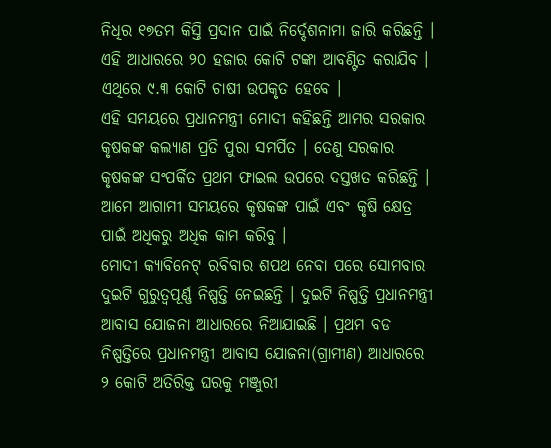ନିଧିର ୧୭ତମ କିସ୍ତି ପ୍ରଦାନ ପାଇଁ ନିର୍ଦ୍ଦେଶନାମା ଜାରି କରିଛନ୍ତି । ଏହି ଆଧାରରେ ୨୦ ହଜାର କୋଟି ଟଙ୍କା ଆବଣ୍ଟିତ କରାଯିବ । ଏଥିରେ ୯.୩ କୋଟି ଚାଷୀ ଉପକୃତ ହେବେ ।
ଏହି ସମୟରେ ପ୍ରଧାନମନ୍ତ୍ରୀ ମୋଦୀ କହିଛନ୍ତି ଆମର ସରକାର କୃଷକଙ୍କ କଲ୍ୟାଣ ପ୍ରତି ପୁରା ସମର୍ପିତ । ତେଣୁ ସରକାର କୃଷକଙ୍କ ସଂପର୍କିତ ପ୍ରଥମ ଫାଇଲ ଉପରେ ଦସ୍ତଖତ କରିଛନ୍ତି । ଆମେ ଆଗାମୀ ସମୟରେ କୃଷକଙ୍କ ପାଇଁ ଏବଂ କୃଷି କ୍ଷେତ୍ର ପାଇଁ ଅଧିକରୁ ଅଧିକ କାମ କରିବୁ ।
ମୋଦୀ କ୍ୟାବିନେଟ୍ ରବିବାର ଶପଥ ନେବା ପରେ ସୋମବାର ଦୁଇଟି ଗୁରୁତ୍ୱପୂର୍ଣ୍ଣ ନିଷ୍ପତ୍ତି ନେଇଛନ୍ତି । ଦୁଇଟି ନିଷ୍ପତ୍ତି ପ୍ରଧାନମନ୍ତ୍ରୀ ଆବାସ ଯୋଜନା ଆଧାରରେ ନିଆଯାଇଛି । ପ୍ରଥମ ବଡ ନିଷ୍ପତ୍ତିରେ ପ୍ରଧାନମନ୍ତ୍ରୀ ଆବାସ ଯୋଜନା(ଗ୍ରାମୀଣ) ଆଧାରରେ ୨ କୋଟି ଅତିରିକ୍ତ ଘରକୁ ମଞ୍ଜୁରୀ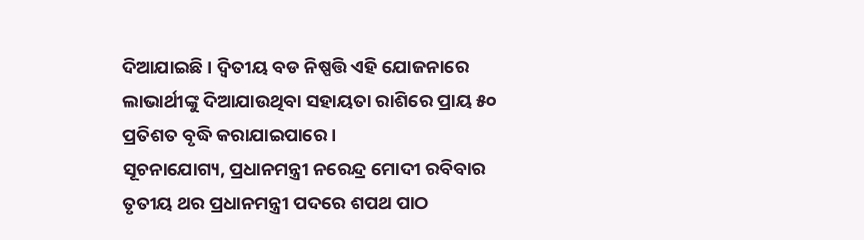ଦିଆଯାଇଛି । ଦ୍ୱିତୀୟ ବଡ ନିଷ୍ପତ୍ତି ଏହି ଯୋଜନାରେ ଲାଭାର୍ଥୀଙ୍କୁ ଦିଆଯାଉଥିବା ସହାୟତା ରାଶିରେ ପ୍ରାୟ ୫୦ ପ୍ରତିଶତ ବୃଦ୍ଧି କରାଯାଇପାରେ ।
ସୂଚନାଯୋଗ୍ୟ, ପ୍ରଧାନମନ୍ତ୍ରୀ ନରେନ୍ଦ୍ର ମୋଦୀ ରବିବାର ତୃତୀୟ ଥର ପ୍ରଧାନମନ୍ତ୍ରୀ ପଦରେ ଶପଥ ପାଠ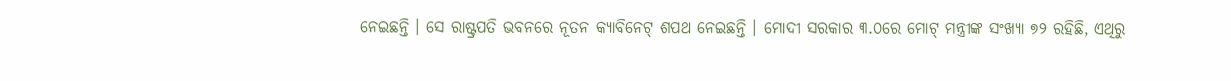ନେଇଛନ୍ତି । ସେ ରାଷ୍ଟ୍ରପତି ଭବନରେ ନୂତନ କ୍ୟାବିନେଟ୍ ଶପଥ ନେଇଛନ୍ତି । ମୋଦୀ ସରକାର ୩.୦ରେ ମୋଟ୍ ମନ୍ତ୍ରୀଙ୍କ ସଂଖ୍ୟା ୭୨ ରହିଛି, ଏଥିରୁ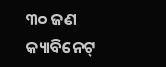୩୦ ଜଣ କ୍ୟାବିନେଟ୍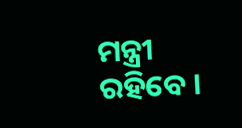ମନ୍ତ୍ରୀ ରହିବେ ।